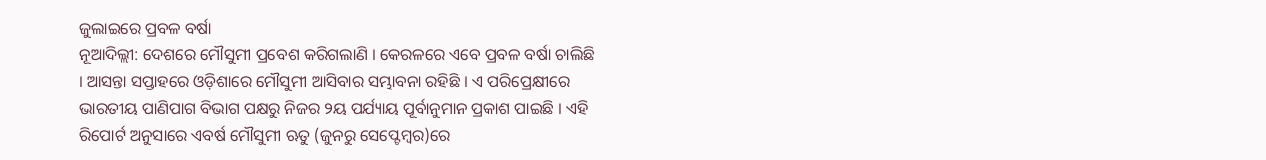ଜୁଲାଇରେ ପ୍ରବଳ ବର୍ଷା
ନୂଆଦିଲ୍ଲୀ: ଦେଶରେ ମୌସୁମୀ ପ୍ରବେଶ କରିଗଲାଣି । କେରଳରେ ଏବେ ପ୍ରବଳ ବର୍ଷା ଚାଲିଛି । ଆସନ୍ତା ସପ୍ତାହରେ ଓଡ଼ିଶାରେ ମୌସୁମୀ ଆସିବାର ସମ୍ଭାବନା ରହିଛି । ଏ ପରିପ୍ରେକ୍ଷୀରେ ଭାରତୀୟ ପାଣିପାଗ ବିଭାଗ ପକ୍ଷରୁ ନିଜର ୨ୟ ପର୍ଯ୍ୟାୟ ପୂର୍ବାନୁମାନ ପ୍ରକାଶ ପାଇଛି । ଏହି ରିପୋର୍ଟ ଅନୁସାରେ ଏବର୍ଷ ମୌସୁମୀ ଋତୁ (ଜୁନରୁ ସେପ୍ଟେମ୍ବର)ରେ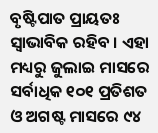ବୃଷ୍ଟିପାତ ପ୍ରାୟତଃ ସ୍ବାଭାବିକ ରହିବ । ଏହା ମଧ୍ୟରୁ ଜୁଲାଇ ମାସରେ ସର୍ବାଧିକ ୧୦୧ ପ୍ରତିଶତ ଓ ଅଗଷ୍ଟ ମାସରେ ୯୪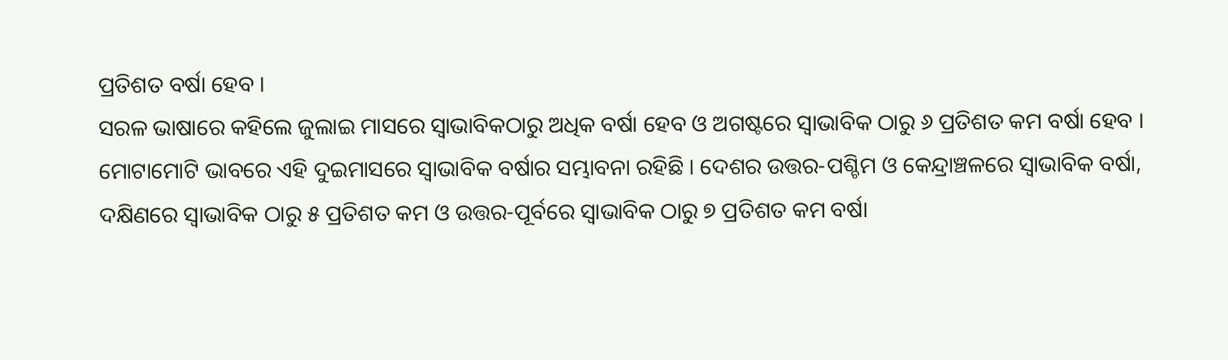ପ୍ରତିଶତ ବର୍ଷା ହେବ ।
ସରଳ ଭାଷାରେ କହିଲେ ଜୁଲାଇ ମାସରେ ସ୍ବାଭାବିକଠାରୁ ଅଧିକ ବର୍ଷା ହେବ ଓ ଅଗଷ୍ଟରେ ସ୍ବାଭାବିକ ଠାରୁ ୬ ପ୍ରତିଶତ କମ ବର୍ଷା ହେବ । ମୋଟାମୋଟି ଭାବରେ ଏହି ଦୁଇମାସରେ ସ୍ବାଭାବିକ ବର୍ଷାର ସମ୍ଭାବନା ରହିଛି । ଦେଶର ଉତ୍ତର-ପଶ୍ଚିମ ଓ କେନ୍ଦ୍ରାଞ୍ଚଳରେ ସ୍ବାଭାବିକ ବର୍ଷା, ଦକ୍ଷିଣରେ ସ୍ବାଭାବିକ ଠାରୁ ୫ ପ୍ରତିଶତ କମ ଓ ଉତ୍ତର-ପୂର୍ବରେ ସ୍ବାଭାବିକ ଠାରୁ ୭ ପ୍ରତିଶତ କମ ବର୍ଷା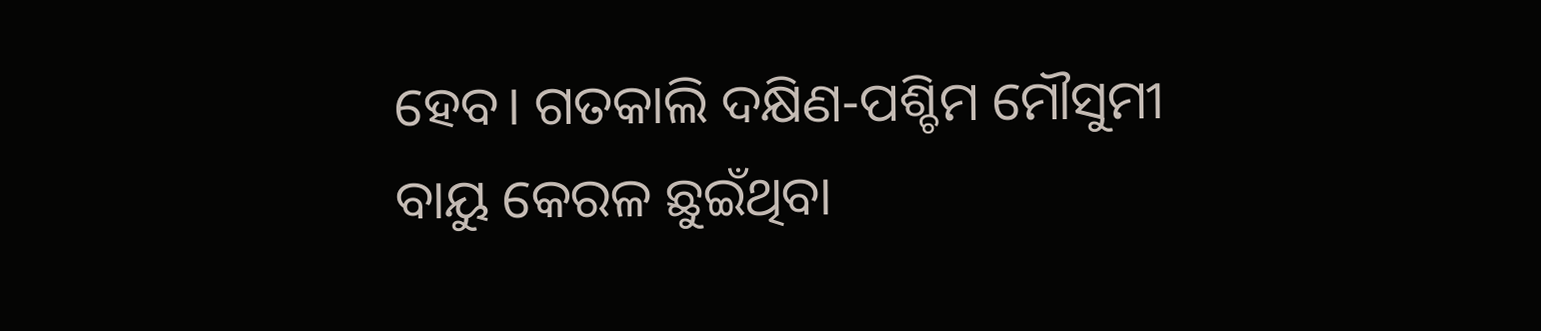ହେବ। ଗତକାଲି ଦକ୍ଷିଣ-ପଶ୍ଚିମ ମୌସୁମୀ ବାୟୁ କେରଳ ଛୁଇଁଥିବା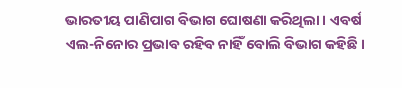ଭାରତୀୟ ପାଣିପାଗ ବିଭାଗ ଘୋଷଣା କରିଥିଲା । ଏବର୍ଷ ଏଲ-ନିନୋର ପ୍ରଭାବ ରହିବ ନାହିଁ ବୋଲି ବିଭାଗ କହିଛି ।